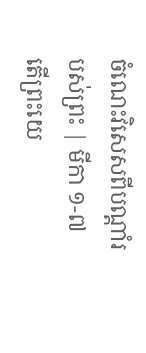ចំណេះវិសេសពីបណ្ដាំរបស់ព្រះ | មីកា ១-៧
តើព្រះយេ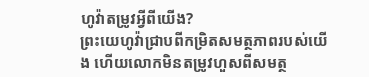ហូវ៉ាតម្រូវអ្វីពីយើង?
ព្រះយេហូវ៉ាជ្រាបពីកម្រិតសមត្ថភាពរបស់យើង ហើយលោកមិនតម្រូវហួសពីសមត្ថ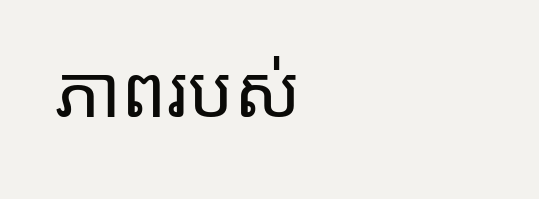ភាពរបស់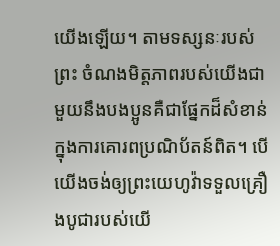យើងឡើយ។ តាមទស្សនៈរបស់ព្រះ ចំណងមិត្តភាពរបស់យើងជាមួយនឹងបងប្អូនគឺជាផ្នែកដ៏សំខាន់ក្នុងការគោរពប្រណិប័តន៍ពិត។ បើយើងចង់ឲ្យព្រះយេហូវ៉ាទទួលគ្រឿងបូជារបស់យើ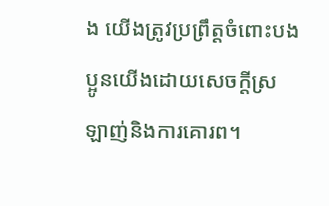ង យើងត្រូវប្រព្រឹត្តចំពោះបងប្អូនយើងដោយសេចក្ដីស្រឡាញ់និងការគោរព។